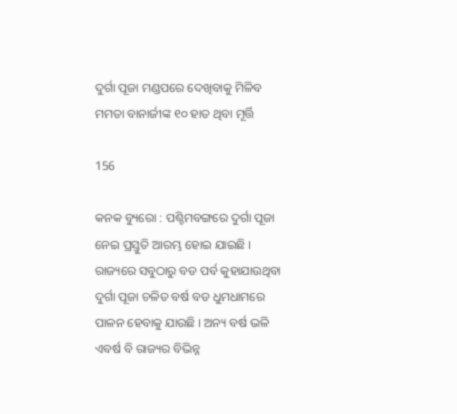ଦୁର୍ଗା ପୂଜା ମଣ୍ଡପରେ ଦେଖିବାକୁ ମିଳିବ ମମତା ବାନାର୍ଜୀଙ୍କ ୧୦ ହାତ ଥିବା ମୂର୍ତ୍ତି

156

କନକ ବ୍ୟୁରୋ : ପଶ୍ଚିମବଙ୍ଗରେ ଦୁର୍ଗା ପୂଜା ନେଇ ପ୍ରସ୍ତୁତି ଆରମ୍ଭ ହୋଇ ଯାଇଛି । ରାଜ୍ୟରେ ସବୁଠାରୁ ବଡ ପର୍ବ କୁହାଯାଉଥିବା ଦୁର୍ଗା ପୂଜା ଚଳିତ ବର୍ଷ ବଡ ଧୁମଧାମରେ ପାଳନ ହେବାକୁ ଯାଉଛି । ଅନ୍ୟ ବର୍ଷ ଭଳି ଏବର୍ଷ ବି ରାଜ୍ୟର ବିଭିନ୍ନ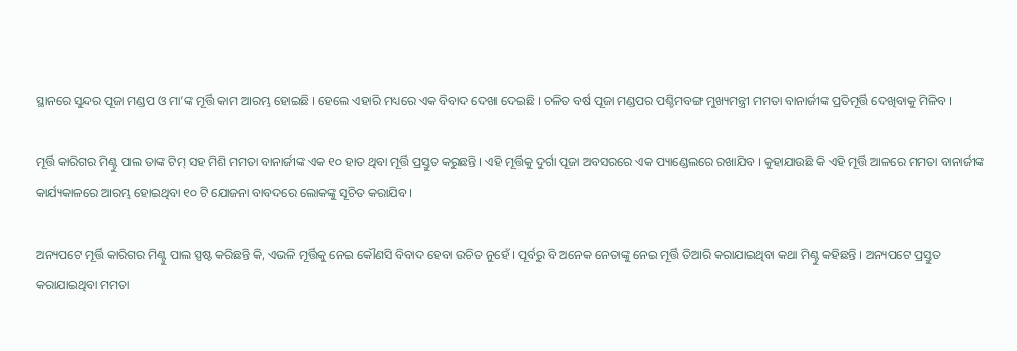ସ୍ଥାନରେ ସୁନ୍ଦର ପୂଜା ମଣ୍ଡପ ଓ ମା’ଙ୍କ ମୂର୍ତ୍ତି କାମ ଆରମ୍ଭ ହୋଇଛି । ହେଲେ ଏହାରି ମଧ୍ୟରେ ଏକ ବିବାଦ ଦେଖା ଦେଇଛି । ଚଳିତ ବର୍ଷ ପୂଜା ମଣ୍ଡପର ପଶ୍ଚିମବଙ୍ଗ ମୁଖ୍ୟମନ୍ତ୍ରୀ ମମତା ବାନାର୍ଜୀଙ୍କ ପ୍ରତିମୂର୍ତ୍ତି ଦେଖିବାକୁ ମିଳିବ ।

ମୂର୍ତ୍ତି କାରିଗର ମିଣ୍ଟୁ ପାଲ ତାଙ୍କ ଟିମ୍ ସହ ମିଶି ମମତା ବାନାର୍ଜୀଙ୍କ ଏକ ୧୦ ହାତ ଥିବା ମୂର୍ତ୍ତି ପ୍ରସ୍ତୁତ କରୁଛନ୍ତି । ଏହି ମୂର୍ତ୍ତିକୁ ଦୁର୍ଗା ପୂଜା ଅବସରରେ ଏକ ପ୍ୟାଣ୍ଡେଲରେ ରଖାଯିବ । କୁହାଯାଉଛି କି ଏହି ମୂର୍ତ୍ତି ଆଳରେ ମମତା ବାନାର୍ଜୀଙ୍କ କାର୍ଯ୍ୟକାଳରେ ଆରମ୍ଭ ହୋଇଥିବା ୧୦ ଟି ଯୋଜନା ବାବଦରେ ଲୋକଙ୍କୁ ସୂଚିତ କରାଯିବ ।

ଅନ୍ୟପଟେ ମୂର୍ତ୍ତି କାରିଗର ମିଣ୍ଟୁ ପାଲ ସ୍ପଷ୍ଟ କରିଛନ୍ତି କି, ଏଭଳି ମୂର୍ତ୍ତିକୁ ନେଇ କୌଣସି ବିବାଦ ହେବା ଉଚିତ ନୁହେଁ । ପୂର୍ବରୁ ବି ଅନେକ ନେତାଙ୍କୁ ନେଇ ମୂର୍ତ୍ତି ତିଆରି କରାଯାଇଥିବା କଥା ମିଣ୍ଟୁ କହିଛନ୍ତି । ଅନ୍ୟପଟେ ପ୍ରସ୍ତୁତ କରାଯାଇଥିବା ମମତା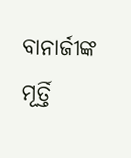ବାନାର୍ଜୀଙ୍କ ମୂର୍ତ୍ତି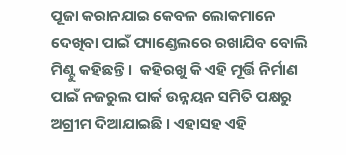ପୂଜା କରାନଯାଇ କେବଳ ଲୋକମାନେ ଦେଖିବା ପାଇଁ ପ୍ୟାଣ୍ଡେଲରେ ରଖାଯିବ ବୋଲି ମିଣ୍ଟୁ କହିଛନ୍ତି ।  କହିରଖୁ କି ଏହି ମୂର୍ତ୍ତି ନିର୍ମାଣ ପାଇଁ ନଜରୁଲ ପାର୍କ ଉନ୍ନୟନ ସମିତି ପକ୍ଷରୁ ଅଗ୍ରୀମ ଦିଆଯାଇଛି । ଏହାସହ ଏହି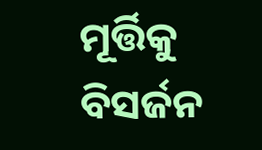ମୂର୍ତ୍ତିକୁ ବିସର୍ଜନ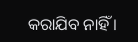କରାଯିବ ନାହିଁ ।